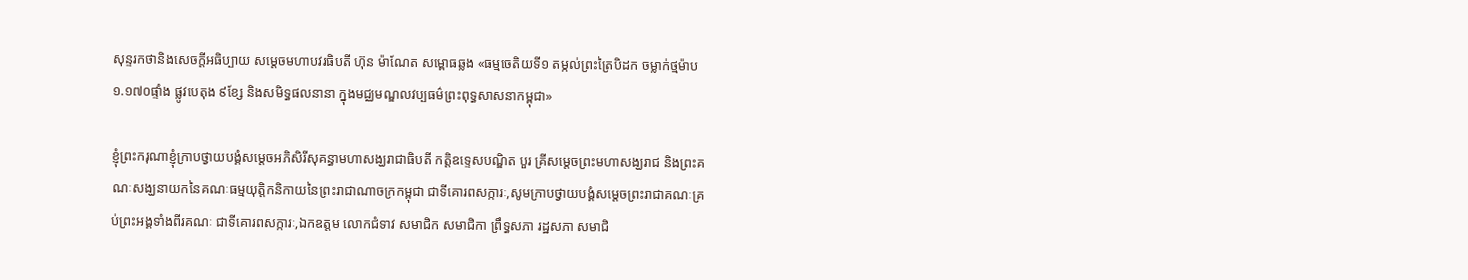សុន្ទរកថានិងសេចក្តីអធិប្បាយ សម្តេចមហាបវរធិបតី ហ៊ុន ម៉ាណែត សម្ពោធឆ្លង «ធម្មចេតិយទី១ តម្កល់ព្រះត្រៃបិដក ចម្លាក់ថ្មម៉ាប ១.១៧០ផ្ទាំង ផ្លូវបេតុង ៩ខ្សែ និងសមិទ្ធផលនានា ក្នុងមជ្ឈមណ្ឌលវប្បធម៌ព្រះពុទ្ធសាសនាកម្ពុជា»

ខ្ញុំព្រះករុណាខ្ញុំក្រាបថ្វាយបង្គំសម្តេចអភិសិរីសុគន្ធាមហាសង្ឃរាជាធិបតី កត្តិឧទ្ទេសបណ្ឌិត បួរ គ្រីសម្តេចព្រះមហាសង្ឃរាជ និងព្រះគណៈសង្ឃនាយកនៃគណៈធម្មយុត្តិកនិកាយនៃព្រះរាជាណាចក្រកម្ពុជា ជាទីគោរពសក្ការៈ,សូមក្រាបថ្វាយបង្គំសម្តេចព្រះរាជាគណៈគ្រប់ព្រះអង្គទាំងពីរគណៈ ជាទីគោរពសក្ការៈ,ឯកឧត្តម លោកជំទាវ សមាជិក សមាជិកា ព្រឹទ្ធសភា រដ្ឋសភា សមាជិ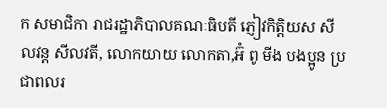ក សមាជិកា រាជរដ្ឋាភិបាលគណៈធិបតី ភ្ញៀវកិត្តិយស សីលវន្ត សីលវតី, លោកយាយ លោកតា,អ៊ំ ពូ មីង បងប្អូន ប្រជាពលរ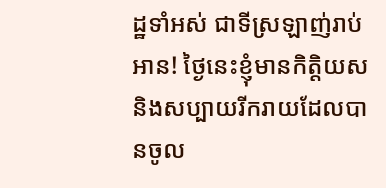ដ្ឋទាំអស់ ជាទីស្រឡាញ់រាប់អាន! ថ្ងៃនេះខ្ញុំមានកិត្តិយស និងសប្បាយរីករាយដែលបានចូល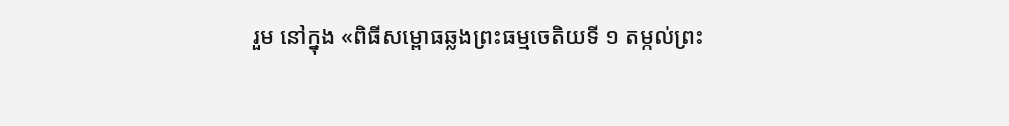រួម នៅក្នុង «ពិធីសម្ពោធឆ្លងព្រះធម្មចេតិយទី ១ តម្កល់ព្រះ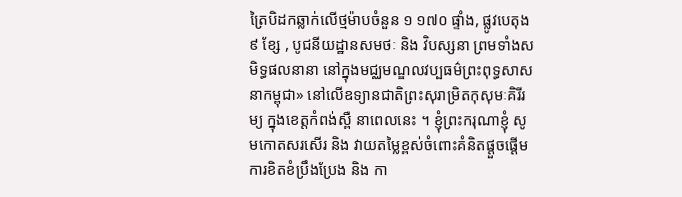ត្រៃបិដកឆ្លាក់លើថ្មម៉ាបចំនួន ១ ១៧០ ផ្ទាំង, ផ្លូវបេតុង ៩ ខ្សែ , បូជនីយដ្ឋានសមថៈ និង វិបស្សនា ព្រមទាំងសមិទ្ធផលនានា នៅក្នុងមជ្ឈមណ្ឌលវប្បធម៌ព្រះពុទ្ធសាសនាកម្ពុជា» នៅលើឧទ្យានជាតិព្រះសុរាម្រិតកុសុមៈគិរីរម្យ ក្នុងខេត្តកំពង់ស្ពឺ នាពេលនេះ ។ ខ្ញុំព្រះករុណាខ្ញុំ សូមកោតសរសើរ និង វាយតម្លៃខ្ពស់ចំពោះគំនិតផ្តួចផ្ដើម ការខិតខំប្រឹងប្រែង និង កា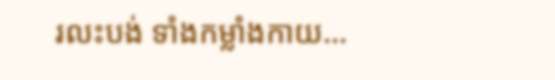រលះបង់ ទាំងកម្លាំងកាយ…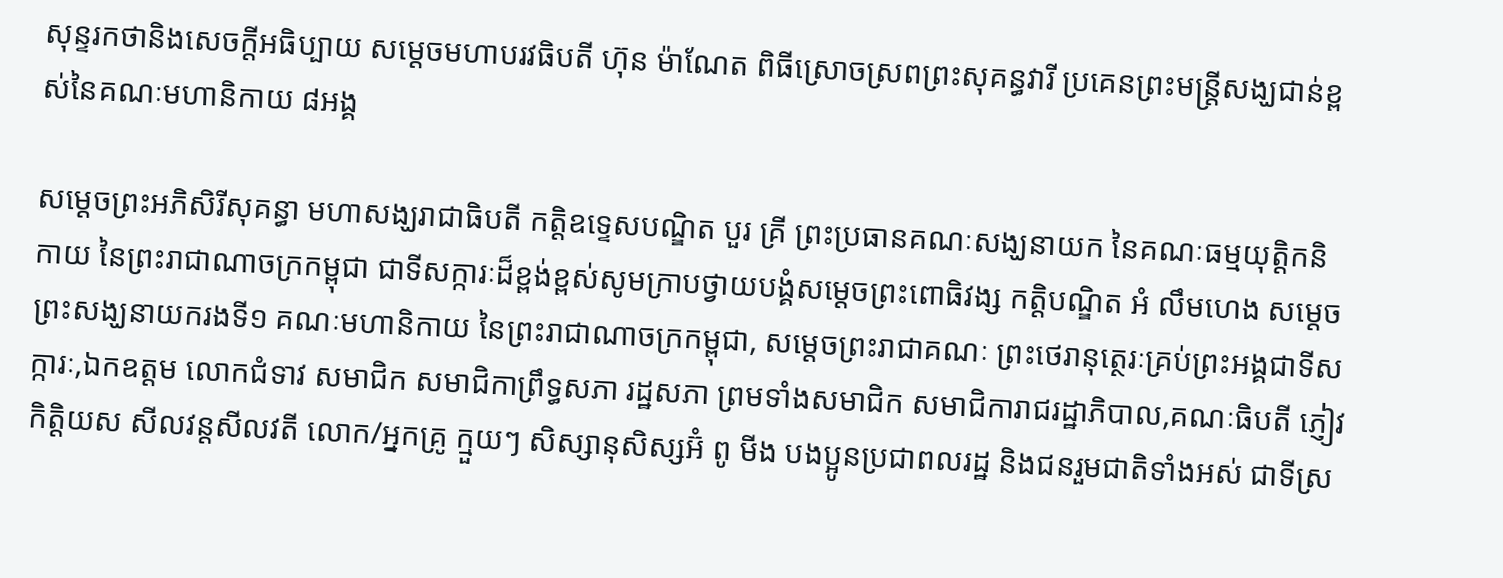សុន្ទរកថានិងសេចក្ដីអធិប្បាយ សម្ដេចមហាបរវធិបតី ហ៊ុន ម៉ាណែត ពិធីស្រោចស្រពព្រះសុគន្ធវារី ប្រគេនព្រះមន្ត្រីសង្ឃជាន់ខ្ពស់នៃគណៈមហានិកាយ ៨អង្គ

សម្ដេចព្រះអភិសិរីសុគន្ធា មហាសង្ឃរាជាធិបតី កត្តិឧទ្ទេសបណ្ឌិត បួរ គ្រី ព្រះប្រធានគណៈសង្ឃនាយក នៃគណៈធម្មយុត្តិកនិកាយ នៃព្រះរាជាណាចក្រកម្ពុជា ជាទីសក្ការៈដ៏ខ្ពង់ខ្ពស់សូមក្រាបថ្វាយបង្គំសម្ដេចព្រះពោធិវង្ស កត្តិបណ្ឌិត អំ លឹមហេង សម្ដេចព្រះសង្ឃនាយករងទី១ គណៈមហានិកាយ នៃព្រះរាជាណាចក្រកម្ពុជា, សម្ដេចព្រះរាជាគណៈ ព្រះថេរានុត្ថេរៈគ្រប់ព្រះអង្គជាទីសក្ការៈ,ឯកឧត្តម លោកជំទាវ សមាជិក សមាជិកាព្រឹទ្ធសភា រដ្ឋសភា ព្រមទាំងសមាជិក សមាជិការាជរដ្ឋាភិបាល,គណៈធិបតី ភ្ញៀវកិត្តិយស សីលវន្តសីលវតី លោក/អ្នកគ្រូ ក្មួយៗ សិស្សានុសិស្សអ៊ំ ពូ មីង បងប្អូនប្រជាពលរដ្ឋ និងជនរួមជាតិទាំងអស់ ជាទីស្រ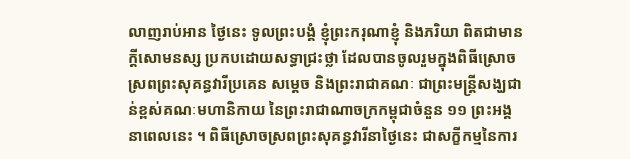លាញរាប់អាន ថ្ងៃនេះ ទូលព្រះបង្គំ ខ្ញុំព្រះករុណាខ្ញុំ និងភរិយា ពិតជាមានក្តីសោមនស្ស ប្រកបដោយសទ្ធាជ្រះថ្លា ដែលបានចូលរួមក្នុងពិធីស្រោចស្រពព្រះសុគន្ធវារីប្រគេន សម្ដេច និងព្រះរាជាគណៈ ជាព្រះមន្រ្តីសង្ឃជាន់ខ្ពស់គណៈមហានិកាយ នៃព្រះរាជាណាចក្រកម្ពុជាចំនួន ១១ ព្រះអង្គ នាពេលនេះ ។ ពិធីស្រោចស្រពព្រះសុគន្ធវារីនាថ្ងៃនេះ ជាសក្ខីកម្មនៃការ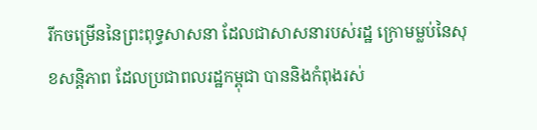រីកចម្រើននៃព្រះពុទ្ធសាសនា ដែលជាសាសនារបស់រដ្ឋ ក្រោមម្លប់នៃសុខសន្តិភាព ដែលប្រជាពលរដ្ឋកម្ពុជា បាននិងកំពុងរស់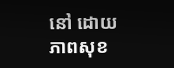នៅ ដោយភាពសុខ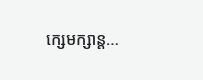ក្សេមក្សាន្ត…